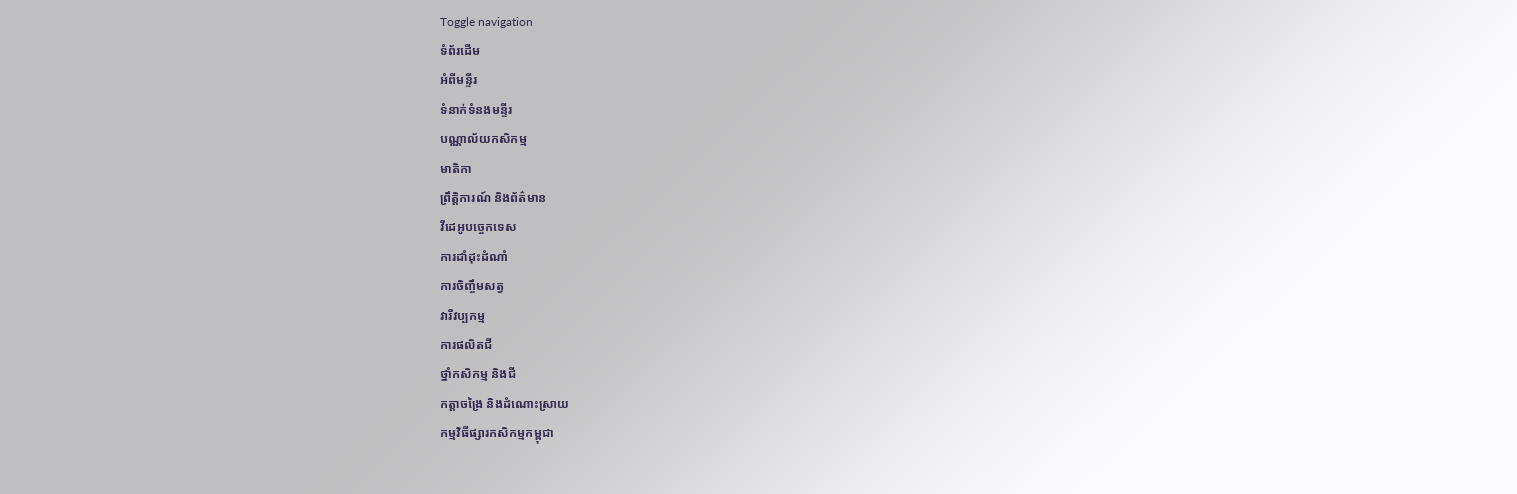Toggle navigation
ទំព័រដើម
អំពីមន្ទីរ
ទំនាក់ទំនងមន្ទីរ
បណ្ណាល័យកសិកម្ម
មាតិកា
ព្រឹត្តិការណ៍ និងព័ត៌មាន
វីដេអូបច្ចេកទេស
ការដាំដុះដំណាំ
ការចិញ្ចឹមសត្វ
វារីវប្បកម្ម
ការផលិតជី
ថ្នាំកសិកម្ម និងជី
កត្តាចង្រៃ និងដំណោះស្រាយ
កម្មវិធីផ្សារកសិកម្មកម្ពុជា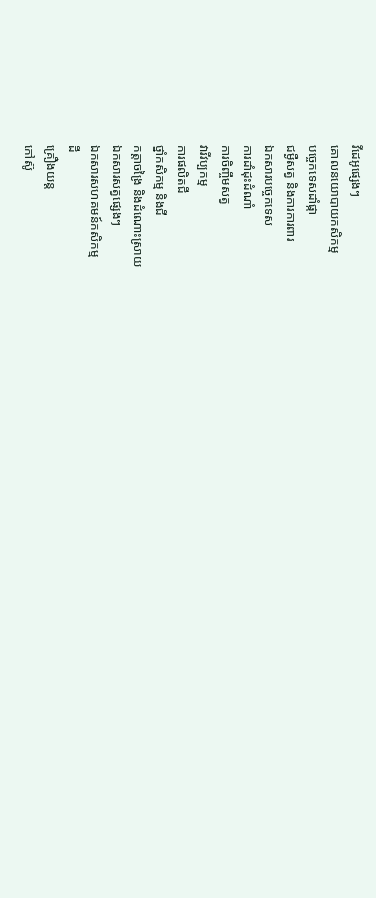វីដេអូផ្សេងៗ
គោលនយោបាយកសិកម្ម
បច្ចេកទេសដាំផ្កា
ជម្ងឺសត្វ និងការការពារ
ឯកសារបច្ចេកទេស
ការដាំដុះដំណាំ
ការចិញ្ចឹមសត្វ
វារីវប្បកម្ម
ការផលិតជី
ថ្នាំកសិកម្ម និងជី
កត្តាចង្រៃ និងដំណោះស្រាយ
ឯកសារសត្វផ្សេងៗ
ឯកសារសហគមន៍កសិកម្ម
ដី
គ្រឿងយន្ត
កៅស៊ូ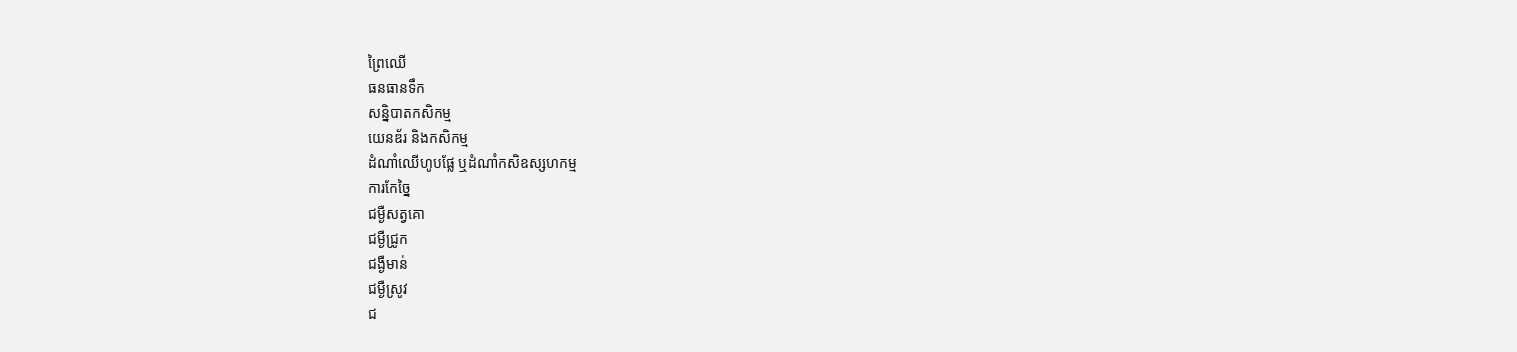ព្រៃឈើ
ធនធានទឹក
សន្និបាតកសិកម្ម
យេនឌ័រ និងកសិកម្ម
ដំណាំឈើហូបផ្លែ ឬដំណាំកសិឧស្សហកម្ម
ការកែច្នៃ
ជម្ងឺសត្វគោ
ជម្ងឺជ្រូក
ជង្ងឺមាន់
ជម្ងឺស្រូវ
ជ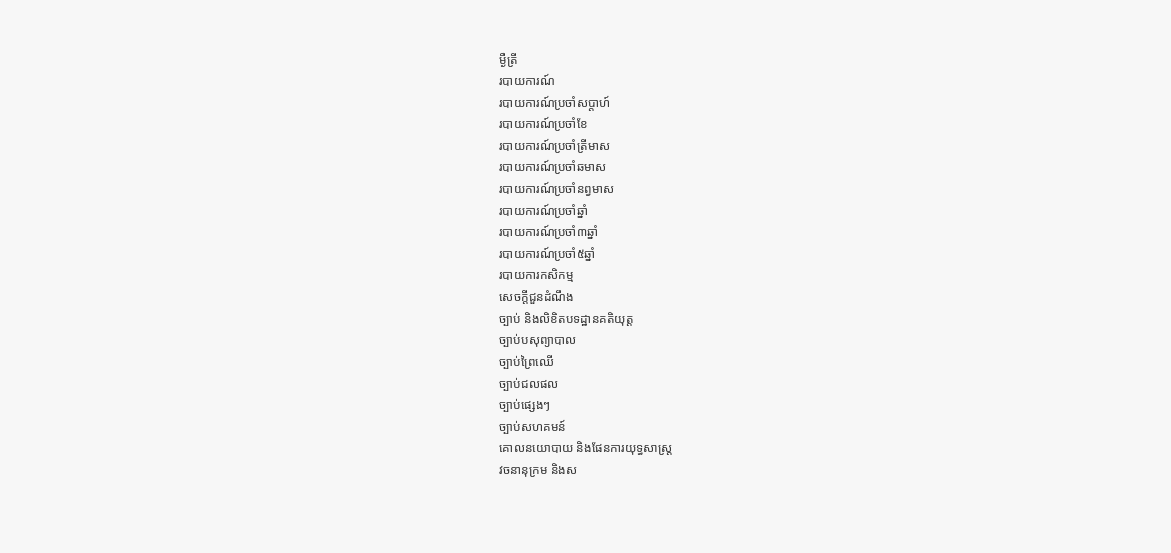ម្ងឺត្រី
របាយការណ៍
របាយការណ៍ប្រចាំសប្តាហ៍
របាយការណ៍ប្រចាំខែ
របាយការណ៍ប្រចាំត្រីមាស
របាយការណ៍ប្រចាំឆមាស
របាយការណ៍ប្រចាំនព្វមាស
របាយការណ៍ប្រចាំឆ្នាំ
របាយការណ៍ប្រចាំ៣ឆ្នាំ
របាយការណ៍ប្រចាំ៥ឆ្នាំ
របាយការកសិកម្ម
សេចក្តីជួនដំណឹង
ច្បាប់ និងលិខិតបទដ្ឋានគតិយុត្ត
ច្បាប់បសុព្យាបាល
ច្បាប់ព្រៃឈើ
ច្បាប់ជលផល
ច្បាប់ផ្សេងៗ
ច្បាប់សហគមន៍
គោលនយោបាយ និងផែនការយុទ្ធសាស្រ្ត
វចនានុក្រម និងស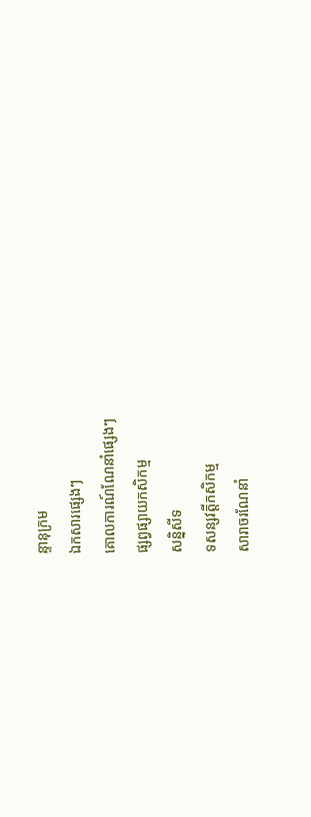ន្ទានុក្រម
ឯកសារផ្សេងៗ
គោលការណ៍ណែនាំផ្សេងៗ
ផ្សព្វផ្សាយកសិកម្ម
សន្និសីទ
ទសន្សវត្តីកសិកម្ម
សារាចរណែនាំ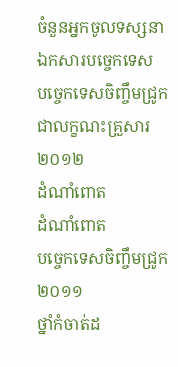ចំនួនអ្នកចូលទស្សនា
ឯកសារបច្ចេកទេស
បច្ចេកទេសចិញ្ចឹមជ្រូកជាលក្ខណះគ្រួសារ ២០១២
ដំណាំពោត
ដំណាំពោត
បច្ចេកទេសចិញ្ចឹមជ្រូក២០១១
ថ្នាំកំចាត់ដ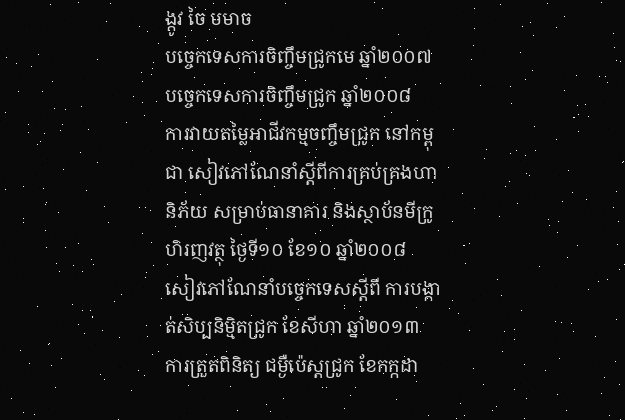ង្កូវ ចៃ មមាច
បច្ចេកទេសការចិញ្ចឹមជ្រូកមេ ឆ្នាំ២០០៧
បច្ចេកទេសការចិញ្ចឹមជ្រូក ឆ្នាំ២០០៨
ការវាយតម្លៃអាជីវកម្មចញ្ចឹមជ្រូក នៅកម្ពុជា សៀវភៅណែនាំស្តីពីការគ្រប់គ្រងហានិភ័យ សម្រាប់ធានាគារ និងស្ថាប័នមីក្រូហិរញវត្ថុ ថ្ងៃទី១០ ខែ១០ ឆ្នាំ២០០៨
សៀវភៅណែនាំបច្ចេកទេសស្តីពី ការបង្កាត់សិប្បនិម្មិតជ្រូក ខែសីហា ឆ្នាំ២០១៣
ការត្រួតពិនិត្យ ជម្ងឺប៉េស្តជ្រូក ខែកក្កដា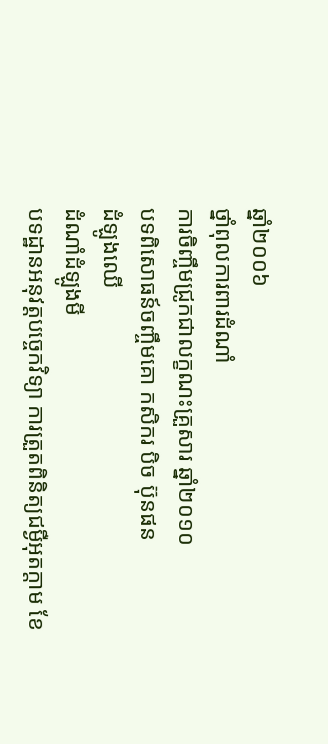ឆ្នាំ២០០៦
ថ្នាំពុលការពារដំណាំ
ការចិញ្ចឹមជ្រូកជាលក្ខណះគ្រួសារ ឆ្នាំ២០១០
បទពិសោធន៍ចញ្ចឹមគោ កសិករ បិច ប៊ុនផន
ដំឡូងឈើ
ដំណាំដំឡូងមី
បទដ្ឋានអនុវត្តបច្ចេកវិទ្យា ការត្រួតពិនិត្យជម្ងឺអុតក្តាម ខែ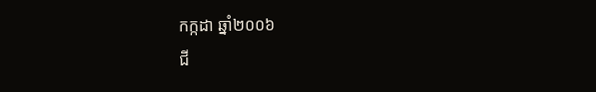កក្កដា ឆ្នាំ២០០៦
ជី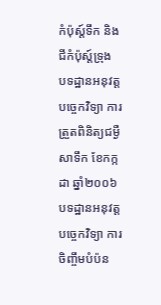កំប៉ុស្ត៍ទឹក និងជីកំប៉ុស្ត៍ទ្រុង
បទដ្ឋានអនុវត្តបច្ចេកវិទ្យា ការត្រួតពិនិត្យជម្ងឺសាទឹក ខែកក្កដា ឆ្នាំ២០០៦
បទដ្ឋានអនុវត្តបច្ចេកវិទ្យា ការចិញ្ចឹមបំប៉ន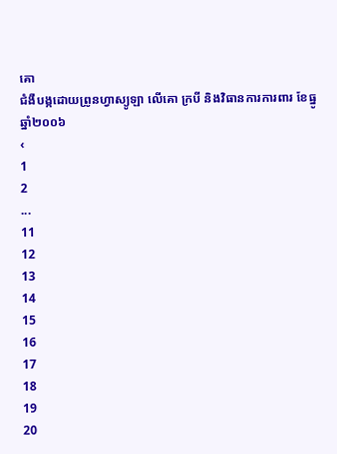គោ
ជំងឺបង្កដោយព្រូនហ្វាស្យូឡា លើគោ ក្របី និងវិធានការការពារ ខែធ្នូ ឆ្នាំ២០០៦
‹
1
2
...
11
12
13
14
15
16
17
18
19
20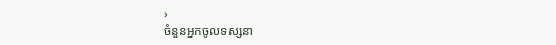›
ចំនួនអ្នកចូលទស្សនា